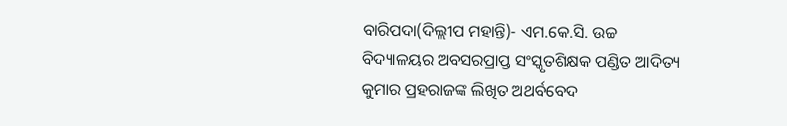ବାରିପଦା(ଦିଲ୍ଲୀପ ମହାନ୍ତି)- ଏମ.କେ.ସି. ଉଚ୍ଚ ବିଦ୍ୟାଳୟର ଅବସରପ୍ରାପ୍ତ ସଂସ୍କୃତଶିକ୍ଷକ ପଣ୍ଡିତ ଆଦିତ୍ୟ କୁମାର ପ୍ରହରାଜଙ୍କ ଲିଖିତ ଅଥର୍ବବେଦ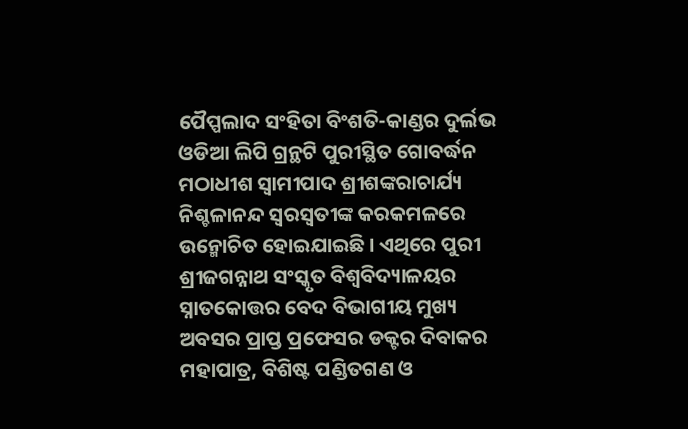ପୈପ୍ପଲାଦ ସଂହିତା ବିଂଶତି-କାଣ୍ଡର ଦୁର୍ଲଭ ଓଡିଆ ଲିପି ଗ୍ରନ୍ଥଟି ପୁରୀସ୍ଥିତ ଗୋବର୍ଦ୍ଧନ ମଠାଧୀଶ ସ୍ୱାମୀପାଦ ଶ୍ରୀଶଙ୍କରାଚାର୍ଯ୍ୟ ନିଶ୍ଚଳାନନ୍ଦ ସ୍ୱରସ୍ୱତୀଙ୍କ କରକମଳରେ ଉନ୍ମୋଚିତ ହୋଇଯାଇଛି । ଏଥିରେ ପୁରୀ ଶ୍ରୀଜଗନ୍ନାଥ ସଂସ୍କୃତ ବିଶ୍ୱବିଦ୍ୟାଳୟର ସ୍ନାତକୋତ୍ତର ବେଦ ବିଭାଗୀୟ ମୁଖ୍ୟ ଅବସର ପ୍ରାପ୍ତ ପ୍ରଫେସର ଡକ୍ଟର ଦିବାକର ମହାପାତ୍ର, ବିଶିଷ୍ଟ ପଣ୍ଡିତଗଣ ଓ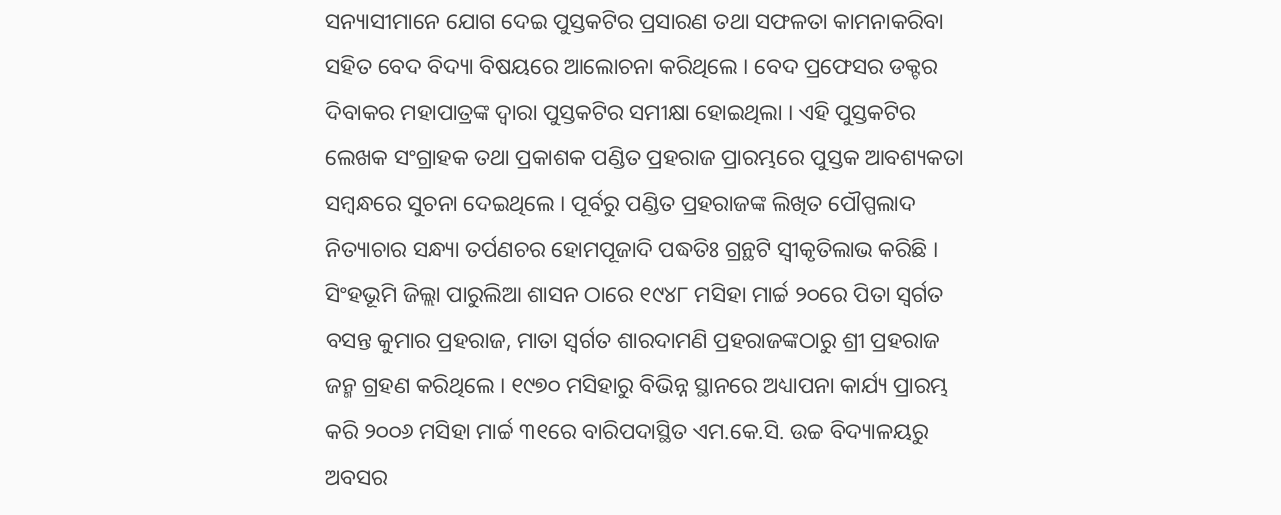ସନ୍ୟାସୀମାନେ ଯୋଗ ଦେଇ ପୁସ୍ତକଟିର ପ୍ରସାରଣ ତଥା ସଫଳତା କାମନାକରିବା ସହିତ ବେଦ ବିଦ୍ୟା ବିଷୟରେ ଆଲୋଚନା କରିଥିଲେ । ବେଦ ପ୍ରଫେସର ଡକ୍ଟର ଦିବାକର ମହାପାତ୍ରଙ୍କ ଦ୍ୱାରା ପୁସ୍ତକଟିର ସମୀକ୍ଷା ହୋଇଥିଲା । ଏହି ପୁସ୍ତକଟିର ଲେଖକ ସଂଗ୍ରାହକ ତଥା ପ୍ରକାଶକ ପଣ୍ଡିତ ପ୍ରହରାଜ ପ୍ରାରମ୍ଭରେ ପୁସ୍ତକ ଆବଶ୍ୟକତା ସମ୍ବନ୍ଧରେ ସୁଚନା ଦେଇଥିଲେ । ପୂର୍ବରୁ ପଣ୍ଡିତ ପ୍ରହରାଜଙ୍କ ଲିଖିତ ପୌପ୍ପଲାଦ ନିତ୍ୟାଚାର ସନ୍ଧ୍ୟା ତର୍ପଣଚର ହୋମପୂଜାଦି ପଦ୍ଧତିଃ ଗ୍ରନ୍ଥଟି ସ୍ୱୀକୃତିଲାଭ କରିଛି ।
ସିଂହଭୂମି ଜିଲ୍ଲା ପାରୁଲିଆ ଶାସନ ଠାରେ ୧୯୪୮ ମସିହା ମାର୍ଚ୍ଚ ୨୦ରେ ପିତା ସ୍ୱର୍ଗତ ବସନ୍ତ କୁମାର ପ୍ରହରାଜ, ମାତା ସ୍ୱର୍ଗତ ଶାରଦାମଣି ପ୍ରହରାଜଙ୍କଠାରୁ ଶ୍ରୀ ପ୍ରହରାଜ ଜନ୍ମ ଗ୍ରହଣ କରିଥିଲେ । ୧୯୭୦ ମସିହାରୁ ବିଭିନ୍ନ ସ୍ଥାନରେ ଅଧ୍ୟାପନା କାର୍ଯ୍ୟ ପ୍ରାରମ୍ଭ କରି ୨୦୦୬ ମସିହା ମାର୍ଚ୍ଚ ୩୧ରେ ବାରିପଦାସ୍ଥିତ ଏମ.କେ.ସି. ଉଚ୍ଚ ବିଦ୍ୟାଳୟରୁ ଅବସର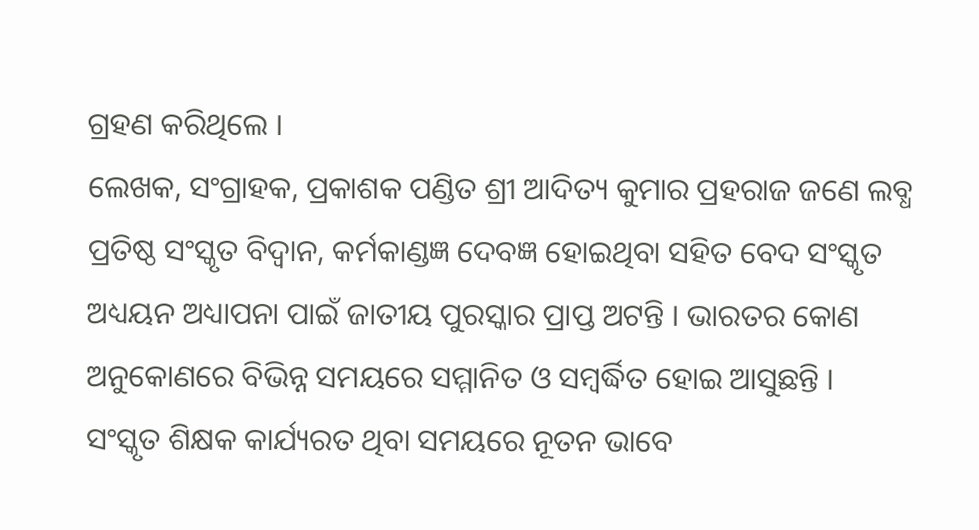ଗ୍ରହଣ କରିଥିଲେ ।
ଲେଖକ, ସଂଗ୍ରାହକ, ପ୍ରକାଶକ ପଣ୍ଡିତ ଶ୍ରୀ ଆଦିତ୍ୟ କୁମାର ପ୍ରହରାଜ ଜଣେ ଲବ୍ଧ ପ୍ରତିଷ୍ଠ ସଂସ୍କୃତ ବିଦ୍ୱାନ, କର୍ମକାଣ୍ଡଜ୍ଞ ଦେବଜ୍ଞ ହୋଇଥିବା ସହିତ ବେଦ ସଂସ୍କୃତ ଅଧ୍ୟୟନ ଅଧ୍ୟାପନା ପାଇଁ ଜାତୀୟ ପୁରସ୍କାର ପ୍ରାପ୍ତ ଅଟନ୍ତି । ଭାରତର କୋଣ ଅନୁକୋଣରେ ବିଭିନ୍ନ ସମୟରେ ସମ୍ମାନିତ ଓ ସମ୍ବର୍ଦ୍ଧିତ ହୋଇ ଆସୁଛନ୍ତି । ସଂସ୍କୃତ ଶିକ୍ଷକ କାର୍ଯ୍ୟରତ ଥିବା ସମୟରେ ନୂତନ ଭାବେ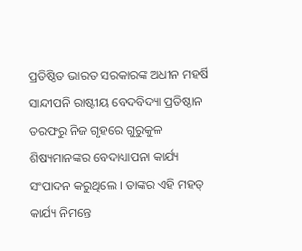ପ୍ରତିଷ୍ଠିତ ଭାରତ ସରକାରଙ୍କ ଅଧୀନ ମହର୍ଷି ସାନ୍ଦୀପନି ରାଷ୍ଟୀୟ ବେଦବିଦ୍ୟା ପ୍ରତିଷ୍ଠାନ ତରଫରୁ ନିଜ ଗୃହରେ ଗୁରୁକୁଳ ଶିଷ୍ୟମାନଙ୍କର ବେଦାଧ୍ୟାପନା କାର୍ଯ୍ୟ ସଂପାଦନ କରୁଥିଲେ । ତାଙ୍କର ଏହି ମହତ୍ କାର୍ଯ୍ୟ ନିମନ୍ତେ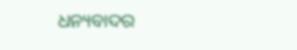ଧନ୍ୟବାଦର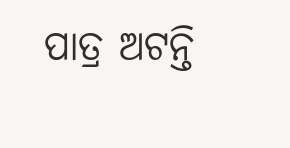ପାତ୍ର ଅଟନ୍ତି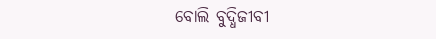ବୋଲି ବୁଦ୍ଧିଜୀବୀ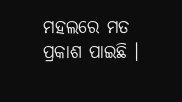ମହଲରେ ମତ ପ୍ରକାଶ ପାଇଛି ।